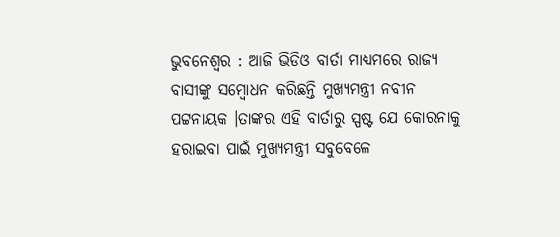ଭୁବନେଶ୍ୱର : ଆଜି ଭିଡିଓ ବାର୍ତା ମାଧ୍ୟମରେ ରାଜ୍ୟ ବାସୀଙ୍କୁ ସମ୍ବୋଧନ କରିଛନ୍ତି ମୁଖ୍ୟମନ୍ତ୍ରୀ ନବୀନ ପଟ୍ଟନାୟକ ।ତାଙ୍କର ଏହି ବାର୍ତାରୁ ସ୍ପଷ୍ଟ ଯେ କୋରନାକୁ ହରାଇବା ପାଇଁ ମୁଖ୍ୟମନ୍ତ୍ରୀ ସବୁବେଳେ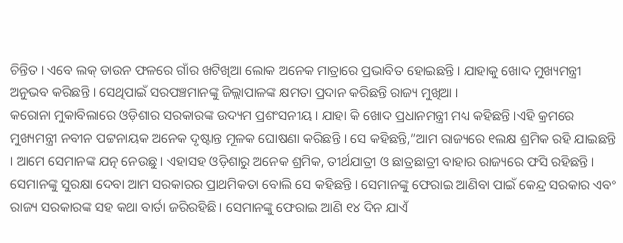ଚିନ୍ତିତ । ଏବେ ଲକ୍ ଡାଉନ ଫଳରେ ଗାଁର ଖଟିଖିଆ ଲୋକ ଅନେକ ମାତ୍ରାରେ ପ୍ରଭାବିତ ହୋଇଛନ୍ତି । ଯାହାକୁ ଖୋଦ ମୁଖ୍ୟମନ୍ତ୍ରୀ ଅନୁଭବ କରିଛନ୍ତି । ସେଥିପାଇଁ ସରପଞ୍ଚମାନଙ୍କୁ ଜିଲ୍ଲାପାଳଙ୍କ କ୍ଷମତା ପ୍ରଦାନ କରିଛନ୍ତି ରାଜ୍ୟ ମୁଖିଆ ।
କରୋନା ମୁକାବିଲାରେ ଓଡ଼ିଶାର ସରକାରଙ୍କ ଉଦ୍ୟମ ପ୍ରଶଂସନୀୟ । ଯାହା କି ଖୋଦ ପ୍ରଧାନମନ୍ତ୍ରୀ ମଧ୍ୟ କହିଛନ୍ତି ।ଏହି କ୍ରମରେ ମୁଖ୍ୟମନ୍ତ୍ରୀ ନବୀନ ପଟ୍ଟନାୟକ ଅନେକ ଦୃଷ୍ଟାନ୍ତ ମୂଳକ ଘୋଷଣା କରିଛନ୍ତି । ସେ କହିଛନ୍ତି,”ଆମ ରାଜ୍ୟରେ ୧ଲକ୍ଷ ଶ୍ରମିକ ରହି ଯାଇଛନ୍ତି । ଆମେ ସେମାନଙ୍କ ଯତ୍ନ ନେଉଛୁ । ଏହାସହ ଓଡ଼ିଶାରୁ ଅନେକ ଶ୍ରମିକ, ତୀର୍ଥଯାତ୍ରୀ ଓ ଛାତ୍ରଛାତ୍ରୀ ବାହାର ରାଜ୍ୟରେ ଫସି ରହିଛନ୍ତି । ସେମାନଙ୍କୁ ସୁରକ୍ଷା ଦେବା ଆମ ସରକାରର ପ୍ରାଥମିକତା ବୋଲି ସେ କହିଛନ୍ତି। ସେମାନଙ୍କୁ ଫେରାଇ ଆଣିବା ପାଇଁ କେନ୍ଦ୍ର ସରକାର ଏବଂ ରାଜ୍ୟ ସରକାରଙ୍କ ସହ କଥା ବାର୍ତା ଜରିରହିଛି। ସେମାନଙ୍କୁ ଫେରାଇ ଆଣି ୧୪ ଦିନ ଯାଏଁ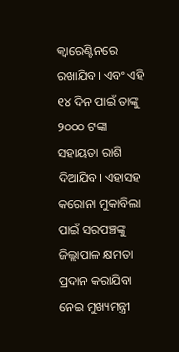କ୍ୱାରେଣ୍ଟିନରେ ରଖାଯିବ। ଏବଂ ଏହି ୧୪ ଦିନ ପାଇଁ ତାଙ୍କୁ ୨୦୦୦ ଟଙ୍କା ସହାୟତା ରାଶି ଦିଆଯିବ। ଏହାସହ କରୋନା ମୁକାବିଲା ପାଇଁ ସରପଞ୍ଚଙ୍କୁ ଜିଲ୍ଲାପାଳ କ୍ଷମତା ପ୍ରଦାନ କରାଯିବା ନେଇ ମୁଖ୍ୟମନ୍ତ୍ରୀ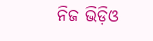ନିଜ ଭିଡ଼ିଓ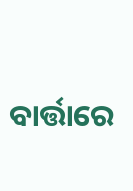ବାର୍ତ୍ତାରେ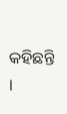କହିଛନ୍ତି ।